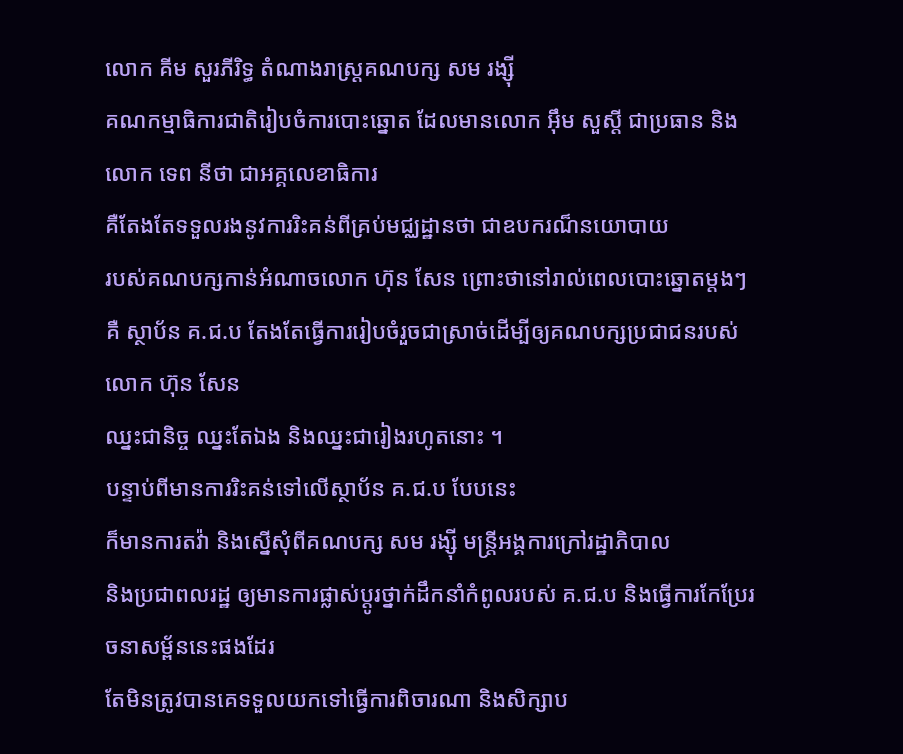លោក គីម សួរភីរិទ្ធ តំណាងរាស្រ្តគណបក្ស សម រង្ស៊ី
គណកម្មាធិការជាតិរៀបចំការបោះឆ្នោត ដែលមានលោក អ៊ឹម សួស្តី ជាប្រធាន និងលោក ទេព នីថា ជាអគ្គលេខាធិការ
គឺតែងតែទទួលរងនូវការរិះគន់ពីគ្រប់មជ្ឈដ្ឋានថា ជាឧបករណ៏នយោបាយ
របស់គណបក្សកាន់អំណាចលោក ហ៊ុន សែន ព្រោះថានៅរាល់ពេលបោះឆ្នោតម្តងៗគឺ ស្ថាប័ន គ.ជ.ប តែងតែធ្វើការរៀបចំរួចជាស្រាច់ដើម្បីឲ្យគណបក្សប្រជាជនរបស់លោក ហ៊ុន សែន
ឈ្នះជានិច្ច ឈ្នះតែឯង និងឈ្នះជារៀងរហូតនោះ ។
បន្ទាប់ពីមានការរិះគន់ទៅលើស្ថាប័ន គ.ជ.ប បែបនេះ
ក៏មានការតវ៉ា និងស្នើសុំពីគណបក្ស សម រង្ស៊ី មន្រ្តីអង្គការក្រៅរដ្ឋាភិបាល
និងប្រជាពលរដ្ឋ ឲ្យមានការផ្លាស់ប្តូរថ្នាក់ដឹកនាំកំពូលរបស់ គ.ជ.ប និងធ្វើការកែប្រែរចនាសម្ព័ននេះផងដែរ
តែមិនត្រូវបានគេទទួលយកទៅធ្វើការពិចារណា និងសិក្សាប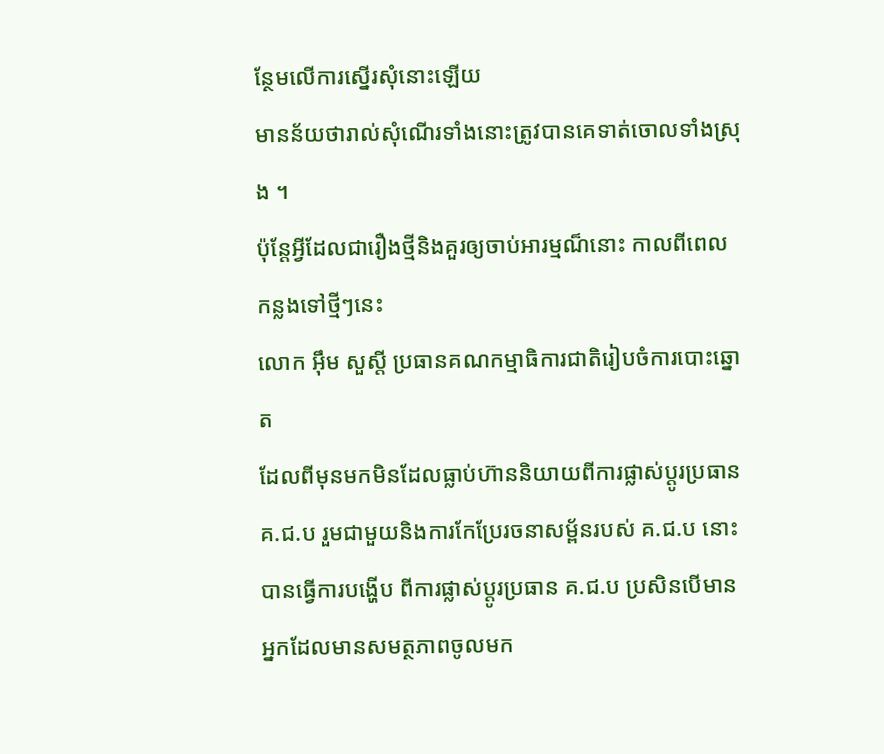ន្ថែមលើការស្នើរសុំនោះឡើយ
មានន័យថារាល់សុំណើរទាំងនោះត្រូវបានគេទាត់ចោលទាំងស្រុង ។
ប៉ុន្តែអ្វីដែលជារឿងថ្មីនិងគួរឲ្យចាប់អារម្មណ៏នោះ កាលពីពេលកន្លងទៅថ្មីៗនេះ
លោក អ៊ឹម សួស្តី ប្រធានគណកម្មាធិការជាតិរៀបចំការបោះឆ្នោត
ដែលពីមុនមកមិនដែលធ្លាប់ហ៊ាននិយាយពីការផ្លាស់ប្តូរប្រធាន គ.ជ.ប រួមជាមួយនិងការកែប្រែរចនាសម្ព័នរបស់ គ.ជ.ប នោះបានធ្វើការបង្ហើប ពីការផ្លាស់ប្តូរប្រធាន គ.ជ.ប ប្រសិនបើមានអ្នកដែលមានសមត្ថភាពចូលមក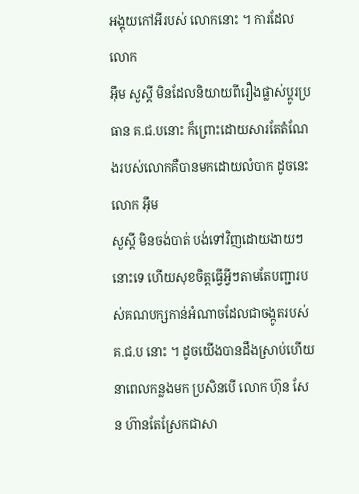អង្គុយកៅអីរបស់ លោកនោះ ។ ការដែលលោក
អ៊ឹម សួស្តី មិនដែលនិយាយពីរឿងផ្លាស់ប្តូរប្រធាន គ.ជ.បនោះ ក៏ព្រោះដោយសារតែតំណែងរបស់លោកគឺបានមកដោយលំបាក ដូចនេះលោក អ៊ឹម
សួស្តី មិនចង់បាត់ បង់ទៅវិញដោយងាយៗនោះទេ ហើយសុខចិត្តធ្វើអ្វីៗតាមតែបញ្ជារបស់គណបក្សកាន់អំណាចដែលជាចង្កូតរបស់
គ.ជ.ប នោះ ។ ដូចយើងបានដឹងស្រាប់ហើយ
នាពេលកន្លងមក ប្រសិនបើ លោក ហ៊ុន សែន ហ៊ានតែស្រែកជាសា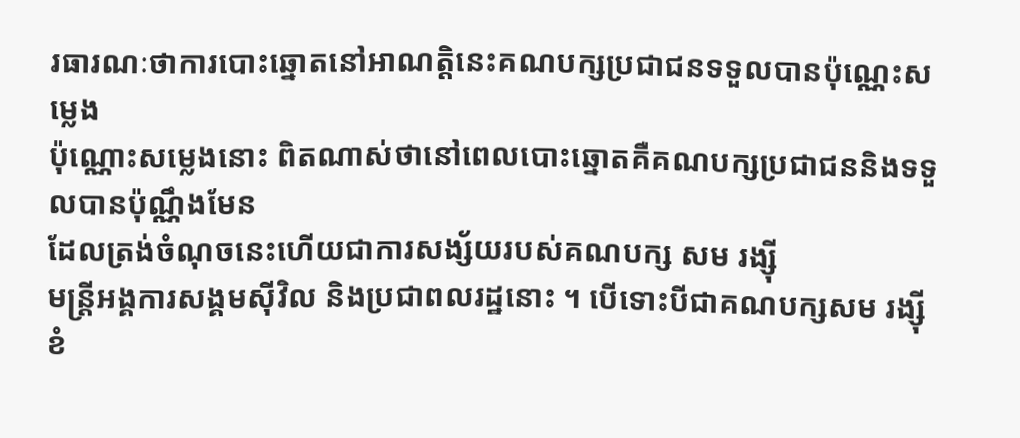រធារណៈថាការបោះឆ្នោតនៅអាណត្តិនេះគណបក្សប្រជាជនទទួលបានប៉ុណ្ណេះសម្លេង
ប៉ុណ្ណោះសម្លេងនោះ ពិតណាស់ថានៅពេលបោះឆ្នោតគឺគណបក្សប្រជាជននិងទទួលបានប៉ុណ្ណឹងមែន
ដែលត្រង់ចំណុចនេះហើយជាការសង្ស័យរបស់គណបក្ស សម រង្ស៊ី
មន្រ្តីអង្គការសង្គមស៊ីវិល និងប្រជាពលរដ្ឋនោះ ។ បើទោះបីជាគណបក្សសម រង្ស៊ី
ខំ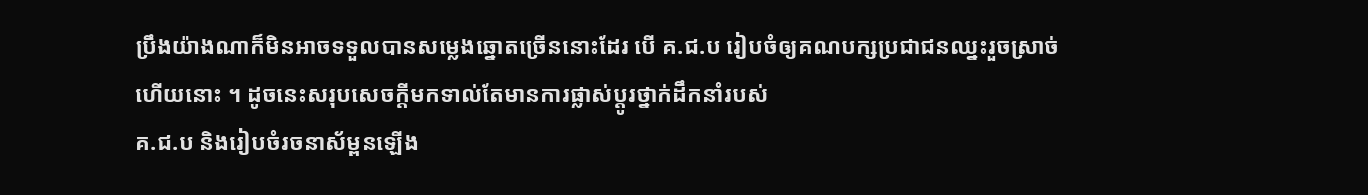ប្រឹងយ៉ាងណាក៏មិនអាចទទួលបានសម្លេងឆ្នោតច្រើននោះដែរ បើ គ.ជ.ប រៀបចំឲ្យគណបក្សប្រជាជនឈ្នះរួចស្រាច់ហើយនោះ ។ ដូចនេះសរុបសេចក្តីមកទាល់តែមានការផ្លាស់ប្តូរថ្នាក់ដឹកនាំរបស់
គ.ជ.ប និងរៀបចំរចនាស័ម្ពនឡើង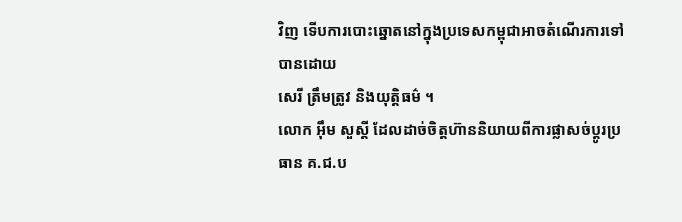វិញ ទើបការបោះឆ្នោតនៅក្នុងប្រទេសកម្ពុជាអាចតំណើរការទៅបានដោយ
សេរី ត្រឹមត្រូវ និងយុត្តិធម៌ ។
លោក អ៊ឹម សួស្តី ដែលដាច់ចិត្តហ៊ាននិយាយពីការផ្លាសច់ប្តូរប្រធាន គ.ជ.ប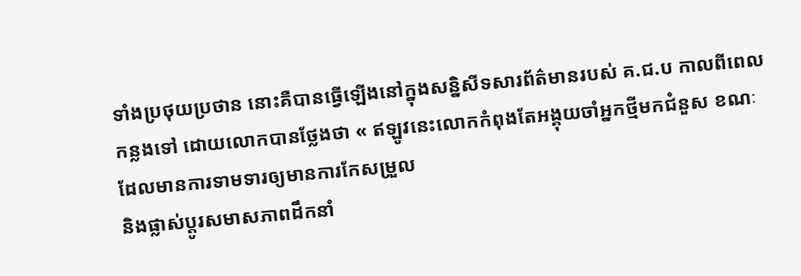ទាំងប្រថុយប្រថាន នោះគឺបានធ្វើឡើងនៅក្នុងសន្និសីទសារព័ត៌មានរបស់ គ.ជ.ប កាលពីពេលកន្លងទៅ ដោយលោកបានថ្លែងថា « ឥឡូវនេះលោកកំពុងតែអង្គុយចាំអ្នកថ្មីមកជំនួស ខណៈដែលមានការទាមទារឲ្យមានការកែសម្រួល
និងផ្លាស់ប្តូរសមាសភាពដឹកនាំ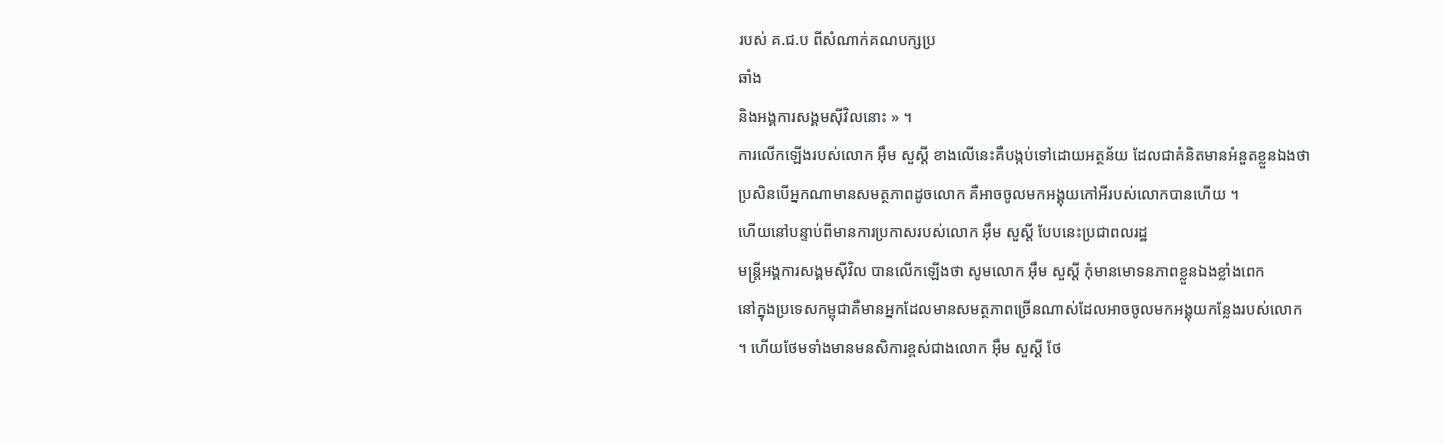របស់ គ.ជ.ប ពីសំណាក់គណបក្សប្រ
ឆាំង
និងអង្គការសង្គមស៊ីវិលនោះ » ។
ការលើកឡើងរបស់លោក អ៊ឹម សួស្តី ខាងលើនេះគឺបង្កប់ទៅដោយអត្ថន័យ ដែលជាគំនិតមានអំនួតខ្លួនឯងថា
ប្រសិនបើអ្នកណាមានសមត្ថភាពដូចលោក គឺអាចចូលមកអង្គុយកៅអីរបស់លោកបានហើយ ។
ហើយនៅបន្ទាប់ពីមានការប្រកាសរបស់លោក អ៊ឹម សួស្តី បែបនេះប្រជាពលរដ្ឋ
មន្រ្តីអង្គការសង្គមស៊ីវិល បានលើកឡើងថា សូមលោក អ៊ឹម សួស្តី កុំមានមោទនភាពខ្លួនឯងខ្លាំងពេក
នៅក្នុងប្រទេសកម្ពុជាគឺមានអ្នកដែលមានសមត្ថភាពច្រើនណាស់ដែលអាចចូលមកអង្គុយកន្លែងរបស់លោក
។ ហើយថែមទាំងមានមនសិការខ្ពស់ជាងលោក អ៊ឹម សួស្តី ថែ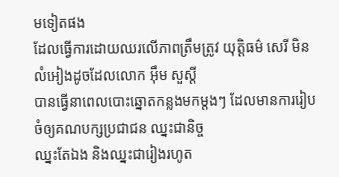មទៀតផង
ដែលធ្វើការដោយឈរលើភាពត្រឹមត្រូវ យុត្តិធម៌ សេរី មិនលំអៀងដូចដែលលោក អ៊ឹម សួស្តី
បានធ្វើនាពេលបោះឆ្នោតកន្លងមកម្តងៗ ដែលមានការរៀបចំឲ្យគណបក្សប្រជាជន ឈ្នះជានិច្ច
ឈ្នះតែឯង និងឈ្នះជារៀងរហូត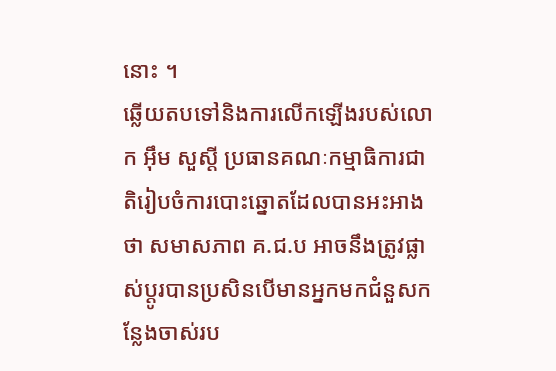នោះ ។
ឆ្លើយតបទៅនិងការលើកឡើងរបស់លោក អ៊ឹម សួស្តី ប្រធានគណៈកម្មាធិការជាតិរៀបចំការបោះឆ្នោតដែលបានអះអាងថា សមាសភាព គ.ជ.ប អាចនឹងត្រូវផ្លាស់ប្តូរបានប្រសិនបើមានអ្នកមកជំនួសកន្លែងចាស់រប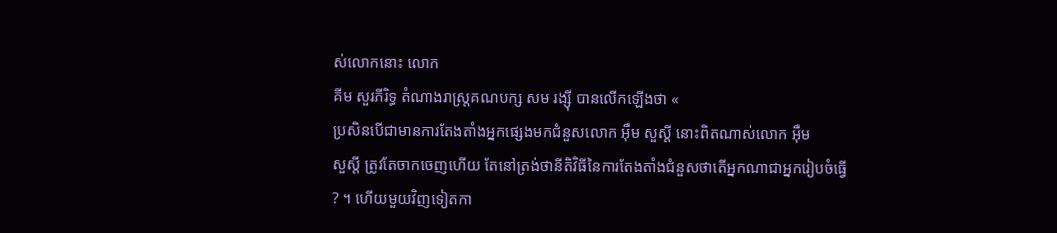ស់លោកនោះ លោក
គីម សួរភីរិទ្ធ តំណាងរាស្រ្តគណបក្ស សម រង្ស៊ី បានលើកឡើងថា «
ប្រសិនបើជាមានការតែងតាំងអ្នកផ្សេងមកជំនួសលោក អ៊ឹម សួស្តី នោះពិតណាស់លោក អ៊ឹម
សួស្តី ត្រូវតែចាកចេញហើយ តែនៅត្រង់ថានីតិវិធីនៃការតែងតាំងជំនួសថាតើអ្នកណាជាអ្នករៀបចំធ្វើ
? ។ ហើយមួយវិញទៀតកា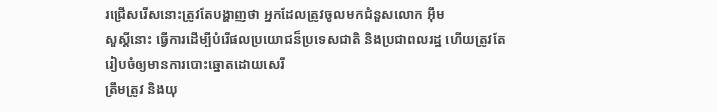រជ្រើសរើសនោះត្រូវតែបង្ហាញថា អ្នកដែលត្រូវចូលមកជំនួសលោក អ៊ឹម
សួស្តីនោះ ធ្វើការដើម្បីបំរើផលប្រយោជន៏ប្រទេសជាតិ និងប្រជាពលរដ្ឋ ហើយត្រូវតែរៀបចំឲ្យមានការបោះឆ្នោតដោយសេរី
ត្រឹមត្រូវ និងយុ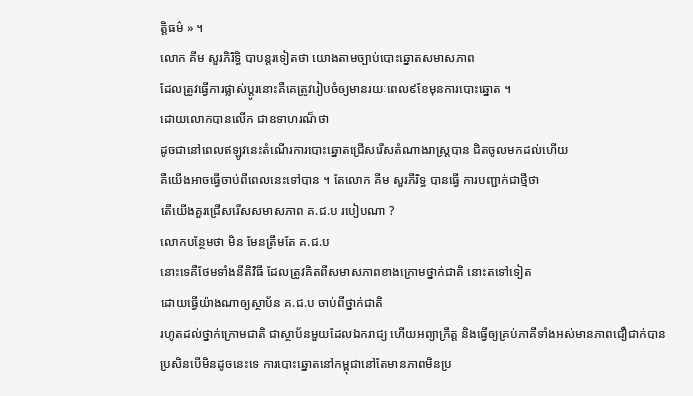ត្តិធម៌ » ។
លោក គីម សួរភិរិទ្ធិ បាបន្តរទៀតថា យោងតាមច្បាប់បោះឆ្នោតសមាសភាព
ដែលត្រូវធ្វើការផ្លាស់ប្តូរនោះគឺគេត្រូវរៀបចំឲ្យមានរយៈពេល៩ខែមុនការបោះឆ្នោត ។
ដោយលោកបានលើក ជាឧទាហរណ៏ថា
ដូចជានៅពេលឥឡូវនេះតំណើរការបោះឆ្នោតជ្រើសរើសតំណាងរាស្រ្តបាន ជិតចូលមកដល់ហើយ
គឺយើងអាចធ្វើចាប់ពីពេលនេះទៅបាន ។ តែលោក គីម សួរភីរិទ្ធ បានធ្វើ ការបញ្ជាក់ជាថ្មីថា
តើយើងគួរជ្រើសរើសសមាសភាព គ.ជ.ប របៀបណា ?
លោកបន្ថែមថា មិន មែនត្រឹមតែ គ.ជ.ប
នោះទេគឺថែមទាំងនីតិវិធី ដែលត្រូវគិតពីសមាសភាពខាងក្រោមថ្នាក់ជាតិ នោះតទៅទៀត
ដោយធ្វើយ៉ាងណាឲ្យស្ថាប័ន គ.ជ.ប ចាប់ពីថ្នាក់ជាតិ
រហូតដល់ថ្នាក់ក្រោមជាតិ ជាស្ថាប័នមួយដែលឯករាជ្យ ហើយអព្យាក្រឹត្ត និងធ្វើឲ្យគ្រប់ភាគីទាំងអស់មានភាពជឿជាក់បាន
ប្រសិនបើមិនដូចនេះទេ ការបោះឆ្នោតនៅកម្ពុជានៅតែមានភាពមិនប្រ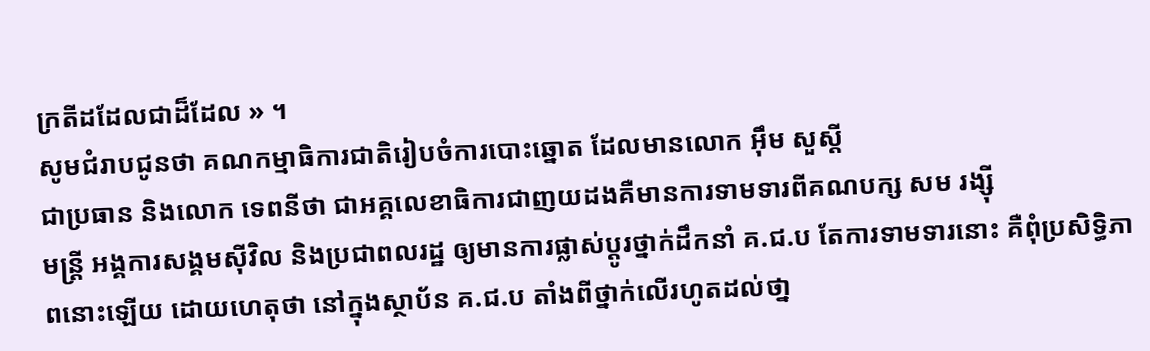ក្រតីដដែលជាដ៏ដែល » ។
សូមជំរាបជូនថា គណកម្មាធិការជាតិរៀបចំការបោះឆ្នោត ដែលមានលោក អ៊ឹម សួស្តី
ជាប្រធាន និងលោក ទេពនីថា ជាអគ្គលេខាធិការជាញយដងគឺមានការទាមទារពីគណបក្ស សម រង្ស៊ី
មន្រ្តី អង្គការសង្គមស៊ីវិល និងប្រជាពលរដ្ឋ ឲ្យមានការផ្លាស់ប្តូរថ្នាក់ដឹកនាំ គ.ជ.ប តែការទាមទារនោះ គឺពុំប្រសិទ្ធិភាពនោះឡើយ ដោយហេតុថា នៅក្នុងស្ថាប័ន គ.ជ.ប តាំងពីថ្នាក់លើរហូតដល់ថា្ន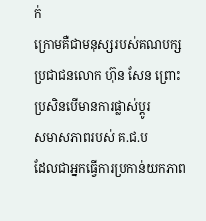ក់
ក្រោមគឺជាមនុស្សរបស់គណបក្សប្រជាជនលោក ហ៊ុន សែន ព្រោះប្រសិនបើមានការផ្លាស់ប្តូរ
សមាសភាពរបស់ គ.ជ.ប
ដែលជាអ្នកធ្វើការប្រកាន់យកភាព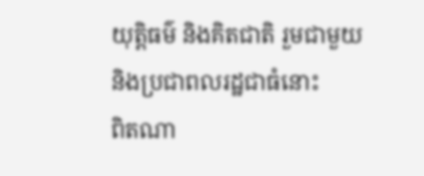យុត្តិធម៌ និងគិតជាតិ រួមជាមួយនិងប្រជាពលរដ្ឋជាធំនោះ
ពិតណា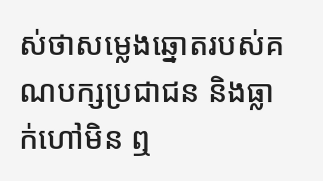ស់ថាសម្លេងឆ្នោតរបស់គណបក្សប្រជាជន និងធ្លាក់ហៅមិន ឮ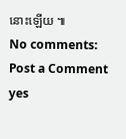នោះឡើយ ៕
No comments:
Post a Comment
yes